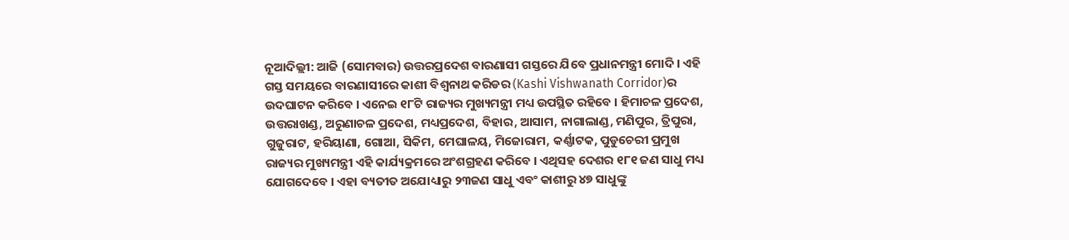ନୂଆଦିଲ୍ଲୀ: ଆଜି (ସୋମବାର) ଉତ୍ତରପ୍ରଦେଶ ବାରଣାସୀ ଗସ୍ତରେ ଯିବେ ପ୍ରଧାନମନ୍ତ୍ରୀ ମୋଦି । ଏହି ଗସ୍ତ ସମୟରେ ବାରଣାସୀରେ କାଶୀ ବିଶ୍ୱନାଥ କରିଡର (Kashi Vishwanath Corridor)ର ଉଦଘାଟନ କରିବେ । ଏନେଇ ୧୮ଟି ରାଜ୍ୟର ମୁଖ୍ୟମନ୍ତ୍ରୀ ମଧ୍ୟ ଉପସ୍ଥିତ ରହିବେ । ହିମାଚଳ ପ୍ରଦେଶ, ଉତ୍ତରାଖଣ୍ଡ, ଅରୁଣାଚଳ ପ୍ରଦେଶ, ମଧ୍ୟପ୍ରଦେଶ, ବିହାର, ଆସାମ, ନାଗାଲାଣ୍ଡ, ମଣିପୁର, ତ୍ରିପୁରା, ଗୁଜୁରାଟ, ହରିୟାଣା, ଗୋଆ, ସିକିମ, ମେଘାଳୟ, ମିଜୋରାମ, କର୍ଣ୍ଣାଟକ, ପୁଡୁଚେରୀ ପ୍ରମୁଖ ରାଜ୍ୟର ମୁଖ୍ୟମନ୍ତ୍ରୀ ଏହି କାର୍ଯ୍ୟକ୍ରମରେ ଅଂଶଗ୍ରହଣ କରିବେ । ଏଥିସହ ଦେଶର ୧୮୧ ଜଣ ସାଧୁ ମଧ୍ୟ ଯୋଗଦେବେ । ଏହା ବ୍ୟତୀତ ଅଯୋଧ୍ୟାରୁ ୨୩ଜଣ ସାଧୁ ଏବଂ କାଶୀରୁ ୪୭ ସାଧୁଙ୍କୁ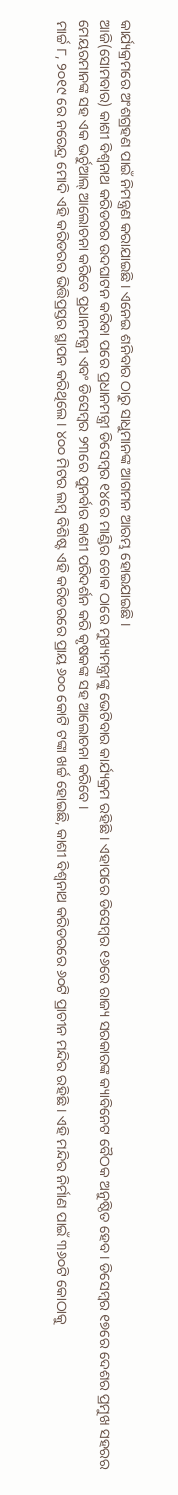କାର୍ଯ୍ୟକ୍ରମରେ ଅଂଶଗ୍ରହଣ ପାଇଁ ନିମନ୍ତ୍ରଣ କରାଯାଇଛି । ଏନେଇ ଶନିବାର ଠାରୁ ସାଧୁମାନଙ୍କ ଆଗମନ ଆରମ୍ଭ ହୋଇଯାଇଛି ।
ଆଜି(ସୋମବାର) କାଶୀ ବିଶ୍ୱନାଥ କରିଡରର ଉଦଘାଟନ କରିବା ପରେ ପ୍ରଧାନମନ୍ତ୍ରୀ ଡିସେମ୍ବର ୧୪ରେ ମାଣ୍ଡିର ଚୋକ ଠାରେ ମୁଖ୍ୟମନ୍ତ୍ରୀଙ୍କୁ ଭେଟିବାର କାର୍ଯ୍ୟକ୍ରମ ରହିଛି । ଏହାପରେ ଡିସେମ୍ବର ୧୬ରେ ରାଜ୍ୟ ସରକାରଙ୍କ କ୍ୟାବିନେଟ ବୈଠକ ଅନୁଷ୍ଠିତ ହେବ। ଡିସେମ୍ବର ୧୭ରେ ଦେଶର ପ୍ରମୁଖ ସହରର ମେୟରମାନଙ୍କ ସହ ଏକ ଭର୍ଚୁଆଲ୍ ଆଲୋଚନା କରିବେ ପ୍ରଧାନମନ୍ତ୍ରୀ ଏବଂ ଡିସେମ୍ବର ୨୩ରେ ପୁନର୍ବାର କାଶୀ ପରିଦର୍ଶନ କରି କୃଷକଙ୍କ ସହ ଆଲୋଚନା କରିବେ ।
ମାର୍ଚ୍ଚ ୮, ୨୦୧୯ ରେ ନରେନ୍ଦ୍ର ମୋଦି ଏହି କରିଡରର ଭିତ୍ତିପ୍ରସ୍ତର ସ୍ଥାପନ କରିଥିଲେ । ୪୦୦ ମିଟର ଲମ୍ବ ବିଶିଷ୍ଟ ଏହି କରିଡରରେ ପ୍ରାୟ ୬୦୦ କୋଟି ଟଙ୍କା ଖର୍ଚ୍ଚ ହୋଇଛି, କାଶୀ ବିଶ୍ୱନାଥ କରିଡରରେ ୬୦ଟି ପ୍ରାଚୀନ ମନ୍ଦିର ରହିଛି । ଏହି ମନ୍ଦିର ନିର୍ମାଣ ପାଇଁ ୩୬୦ଟି କୋଠାକୁ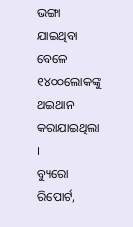ଭଙ୍ଗା ଯାଇଥିବା ବେଳେ ୧୪୦୦ଲୋକଙ୍କୁ ଥଇଥାନ କରାଯାଇଥିଲା ।
ବ୍ୟୁରୋ ରିପୋର୍ଟ,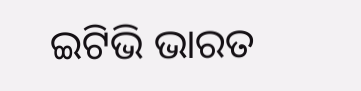ଇଟିଭି ଭାରତ